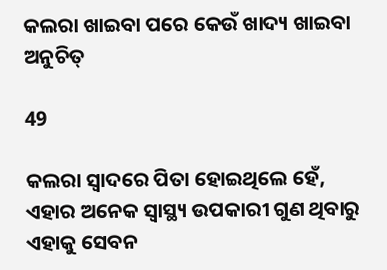କଲରା ଖାଇବା ପରେ କେଉଁ ଖାଦ୍ୟ ଖାଇବା ଅନୁଚିତ୍‌

49

କଲରା ସ୍ୱାଦରେ ପିତା ହୋଇଥିଲେ ହେଁ, ଏହାର ଅନେକ ସ୍ୱାସ୍ଥ୍ୟ ଉପକାରୀ ଗୁଣ ଥିବାରୁ ଏହାକୁ ସେବନ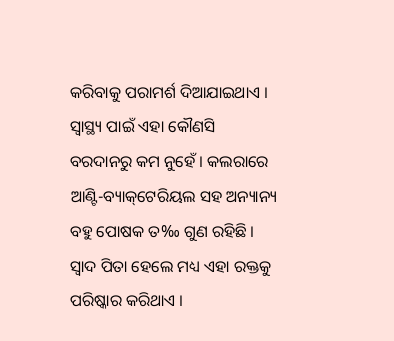କରିବାକୁ ପରାମର୍ଶ ଦିଆଯାଇଥାଏ । ସ୍ୱାସ୍ଥ୍ୟ ପାଇଁ ଏହା କୌଣସି ବରଦାନରୁ କମ ନୁହେଁ । କଲରାରେ ଆଣ୍ଟି-ବ୍ୟାକ୍‌ଟେରିୟଲ ସହ ଅନ୍ୟାନ୍ୟ ବହୁ ପୋଷକ ତ‰ ଗୁଣ ରହିଛି । ସ୍ୱାଦ ପିତା ହେଲେ ମଧ୍ୟ ଏହା ରକ୍ତକୁ ପରିଷ୍କାର କରିଥାଏ ।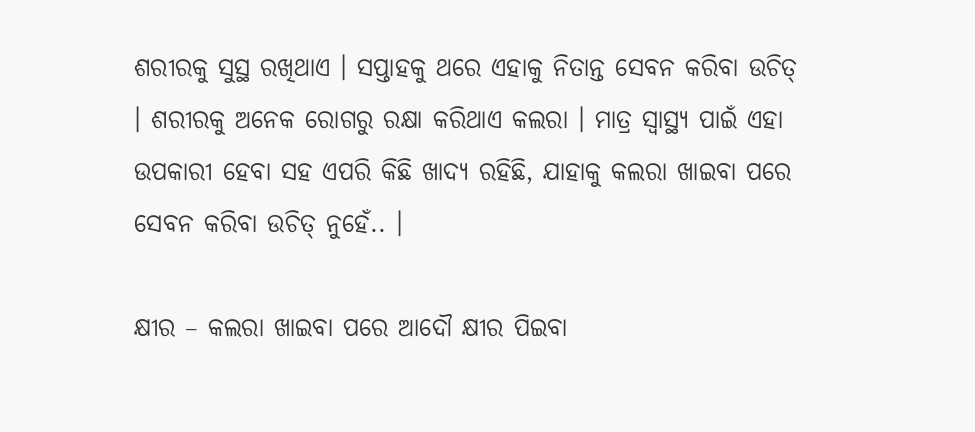ଶରୀରକୁ ସୁସ୍ଥ ରଖିଥାଏ । ସପ୍ତାହକୁ ଥରେ ଏହାକୁ ନିତାନ୍ତ ସେବନ କରିବା ଉଚିତ୍‌ । ଶରୀରକୁ ଅନେକ ରୋଗରୁ ରକ୍ଷା କରିଥାଏ କଲରା । ମାତ୍ର ସ୍ୱାସ୍ଥ୍ୟ ପାଇଁ ଏହା ଉପକାରୀ ହେବା ସହ ଏପରି କିଛି ଖାଦ୍ୟ ରହିଛି, ଯାହାକୁ କଲରା ଖାଇବା ପରେ ସେବନ କରିବା ଉଚିତ୍‌ ନୁହେଁ.. ।

କ୍ଷୀର – କଲରା ଖାଇବା ପରେ ଆଦୌ କ୍ଷୀର ପିଇବା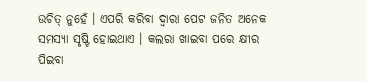ଉଚିତ୍‌ ନୁହେଁ । ଏପରି କରିବା ଦ୍ୱାରା ପେଟ ଜନିତ ଅନେକ ସମସ୍ୟା ସୃଷ୍ଟି ହୋଇଥାଏ । କଲରା ଖାଇବା ପରେ କ୍ଷୀର ପିଇବା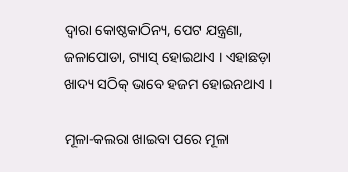ଦ୍ୱାରା କୋଷ୍ଠକାଠିନ୍ୟ, ପେଟ ଯନ୍ତ୍ରଣା, ଜଳାପୋଡା, ଗ୍ୟାସ୍‌ ହୋଇଥାଏ । ଏହାଛଡ଼ା ଖାଦ୍ୟ ସଠିକ୍‌ ଭାବେ ହଜମ ହୋଇନଥାଏ ।

ମୂଳା-କଲରା ଖାଇବା ପରେ ମୂଳା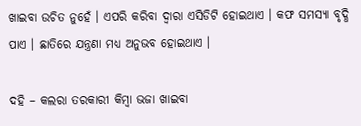ଖାଇବା ଉଚିତ ନୁହେଁ । ଏପରି କରିବା ଦ୍ୱାରା ଏସିଡିଟି ହୋଇଥାଏ । କଫ ସମସ୍ୟା ବୃଦ୍ଧି ପାଏ । ଛାତିରେ ଯନ୍ତ୍ରଣା ମଧ୍ୟ ଅନୁଭବ ହୋଇଥାଏ ।

ଦହି – କଲରା ତରକାରୀ କିମ୍ବା ଭଜା ଖାଇବା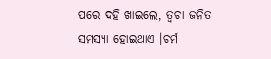ପରେ ଦହି ଖାଇଲେ, ତ୍ୱଚା ଜନିତ ସମସ୍ୟା ହୋଇଥାଏ ।ଚର୍ମ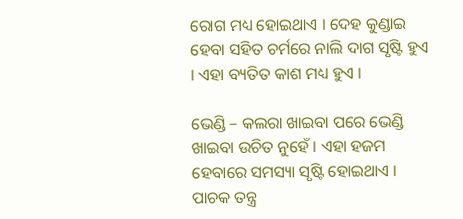ରୋଗ ମଧ୍ୟ ହୋଇଥାଏ । ଦେହ କୁଣ୍ଡାଇ ହେବା ସହିତ ଚର୍ମରେ ନାଲି ଦାଗ ସୃଷ୍ଟି ହୁଏ । ଏହା ବ୍ୟତିତ କାଶ ମଧ୍ୟ ହୁଏ ।

ଭେଣ୍ଡି – କଲରା ଖାଇବା ପରେ ଭେଣ୍ଡି ଖାଇବା ଉଚିତ ନୁହେଁ । ଏହା ହଜମ ହେବାରେ ସମସ୍ୟା ସୃଷ୍ଟି ହୋଇଥାଏ । ପାଚକ ତନ୍ତ୍ର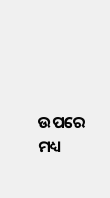ଉପରେ ମଧ୍ୟ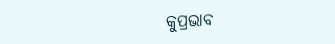କୁପ୍ରଭାବ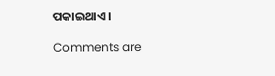ପକାଇଥାଏ ।

Comments are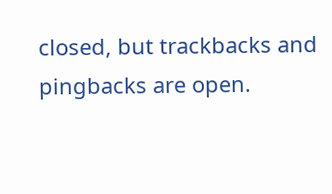closed, but trackbacks and pingbacks are open.